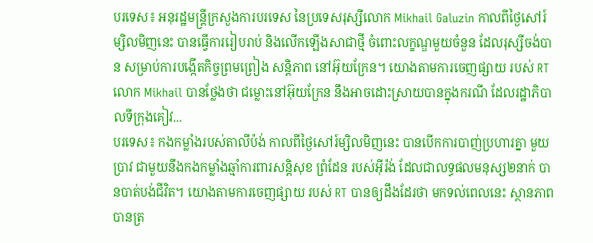បរទេស៖ អនុរដ្ឋមន្ត្រីក្រសួងការបរទេស នៃប្រទេសរុស្សីលោក Mikhail Galuzin កាលពីថ្ងៃសៅរ៍ម្សិលមិញនេះ បានធ្វើការរៀបរាប់ និងលើកឡើងសាជាថ្មី ចំពោះលក្ខណ្ឌមួយចំនួន ដែលរុស្សីចង់បាន សម្រាប់ការបង្កើតកិច្ចព្រមព្រៀង សន្តិភាព នៅអ៊ុយក្រែន។ យោងតាមការចេញផ្សាយ របស់ RT លោក Mikhail បានថ្លែងថា ជម្លោះនៅអ៊ុយក្រែន នឹងអាចដោះស្រាយបានក្នុងករណី ដែលរដ្ឋាភិបាលទីក្រុងគៀវ...
បរទេស៖ កងកម្លាំងរបស់តាលីប៉ង់ កាលពីថ្ងៃសៅរ៍ម្សិលមិញនេះ បានបើកការបាញ់ប្រហារគ្នា មួយប្រាវ ជាមួយនឹងកងកម្លាំងឆ្មាំការពារសន្តិសុខ ព្រំដែន របស់អ៊ីរ៉ង់ ដែលជាលទ្ធផលមនុស្ស២នាក់ បានបាត់បង់ជីវិត។ យោងតាមការចេញផ្សាយ របស់ RT បានឲ្យដឹងដែរថា មកទល់ពេលនេះ ស្ថានភាពបានត្រ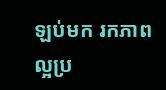ឡប់មក រកភាពល្អប្រ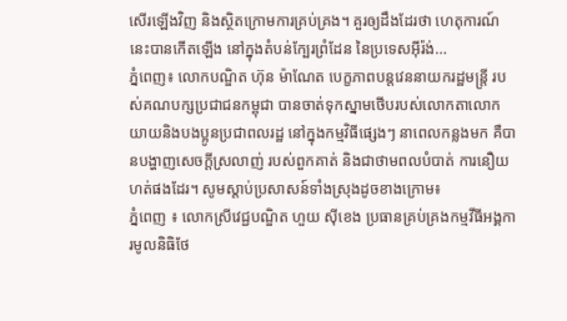សើរឡើងវិញ និងស្ថិតក្រោមការគ្រប់គ្រង។ គួរឲ្យដឹងដែរថា ហេតុការណ៍នេះបានកើតឡើង នៅក្នុងតំបន់ក្បែរព្រំដែន នៃប្រទេសអ៊ីរ៉ង់...
ភ្នំពេញ៖ លោកបណ្ឌិត ហ៊ុន ម៉ាណែត បេក្ខភាពបន្តវេននាយករដ្ឋមន្រ្តី របស់គណបក្សប្រជាជនកម្ពុជា បានចាត់ទុកស្នាមថើបរបស់លោកតាលោកយាយនិងបងប្អូនប្រជាពលរដ្ឋ នៅក្នុងកម្មវិធីផ្សេងៗ នាពេលកន្លងមក គឺបានបង្ហាញសេចក្តីស្រលាញ់ របស់ពួកគាត់ និងជាថាមពលបំបាត់ ការនឿយហត់ផងដែរ។ សូមស្ដាប់ប្រសាសន៍ទាំងស្រុងដូចខាងក្រោម៖
ភ្នំពេញ ៖ លោកស្រីវេជ្ជបណ្ឌិត ហួយ ស៊ីខេង ប្រធានគ្រប់គ្រងកម្មវីធីអង្គការមូលនិធិថែ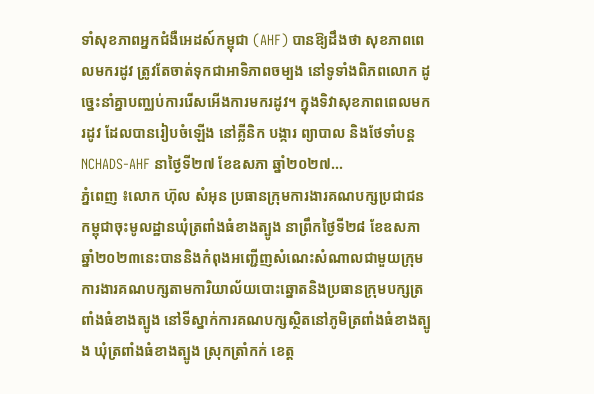ទាំសុខភាពអ្នកជំងឺអេដស៍កម្ពុជា (AHF) បានឱ្យដឹងថា សុខភាពពេលមករដូវ ត្រូវតែចាត់ទុកជាអាទិភាពចម្បង នៅទូទាំងពិភពលោក ដូច្នេះនាំគ្នាបញ្ឈប់ការរើសអើងការមករដូវ។ ក្នុងទិវាសុខភាពពេលមករដូវ ដែលបានរៀបចំឡើង នៅគ្លីនិក បង្ការ ព្យាបាល និងថែទាំបន្ត NCHADS-AHF នាថ្ងៃទី២៧ ខែឧសភា ឆ្នាំ២០២៧...
ភ្នំពេញ ៖លោក ហ៊ុល សំអុន ប្រធានក្រុមការងារគណបក្សប្រជាជនកម្ពុជាចុះមូលដ្ឋានឃុំត្រពាំងធំខាងត្បូង នាព្រឹកថ្ងៃទី២៨ ខែឧសភាឆ្នាំ២០២៣នេះបាននិងកំពុងអញ្ជើញសំណេះសំណាលជាមួយក្រុមការងារគណបក្សតាមការិយាល័យបោះឆ្នោតនិងប្រធានក្រុមបក្សត្រពាំងធំខាងត្បូង នៅទីស្នាក់ការគណបក្សស្ថិតនៅភូមិត្រពាំងធំខាងត្បូង ឃុំត្រពាំងធំខាងត្បូង ស្រុកត្រាំកក់ ខេត្ត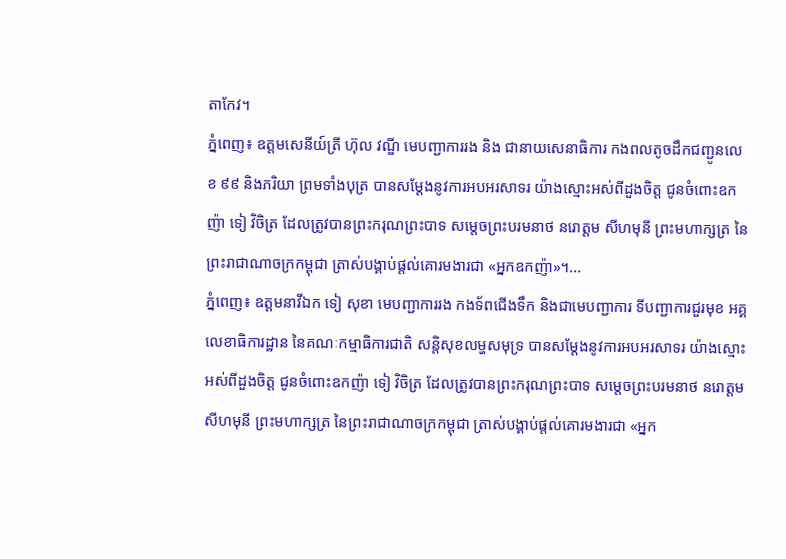តាកែវ។
ភ្នំពេញ៖ ឧត្ដមសេនីយ៍ត្រី ហ៊ុល វណ្ឌី មេបញ្ជាការរង និង ជានាយសេនាធិការ កងពលតូចដឹកជញ្ជូនលេខ ៩៩ និងភរិយា ព្រមទាំងបុត្រ បានសម្តែងនូវការអបអរសាទរ យ៉ាងស្មោះអស់ពីដួងចិត្ត ជូនចំពោះឧកញ៉ា ទៀ វិចិត្រ ដែលត្រូវបានព្រះករុណព្រះបាទ សម្ដេចព្រះបរមនាថ នរោត្តម សីហមុនី ព្រះមហាក្សត្រ នៃព្រះរាជាណាចក្រកម្ពុជា ត្រាស់បង្គាប់ផ្ដល់គោរមងារជា «អ្នកឧកញ៉ា»។...
ភ្នំពេញ៖ ឧត្តមនាវីឯក ទៀ សុខា មេបញ្ជាការរង កងទ័ពជើងទឹក និងជាមេបញ្ជាការ ទីបញ្ជាការជួរមុខ អគ្គលេខាធិការដ្ឋាន នៃគណៈកម្មាធិការជាតិ សន្តិសុខលម្ហសមុទ្រ បានសម្តែងនូវការអបអរសាទរ យ៉ាងស្មោះអស់ពីដួងចិត្ត ជូនចំពោះឧកញ៉ា ទៀ វិចិត្រ ដែលត្រូវបានព្រះករុណព្រះបាទ សម្ដេចព្រះបរមនាថ នរោត្តម សីហមុនី ព្រះមហាក្សត្រ នៃព្រះរាជាណាចក្រកម្ពុជា ត្រាស់បង្គាប់ផ្ដល់គោរមងារជា «អ្នក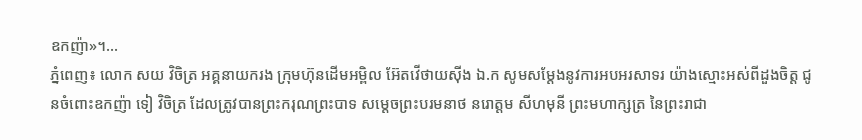ឧកញ៉ា»។...
ភ្នំពេញ៖ លោក សយ វិចិត្រ អគ្គនាយករង ក្រុមហ៊ុនដើមអម្ពិល អ៊ែតវើថាយស៊ីង ឯ.ក សូមសម្តែងនូវការអបអរសាទរ យ៉ាងស្មោះអស់ពីដួងចិត្ត ជូនចំពោះឧកញ៉ា ទៀ វិចិត្រ ដែលត្រូវបានព្រះករុណព្រះបាទ សម្ដេចព្រះបរមនាថ នរោត្តម សីហមុនី ព្រះមហាក្សត្រ នៃព្រះរាជា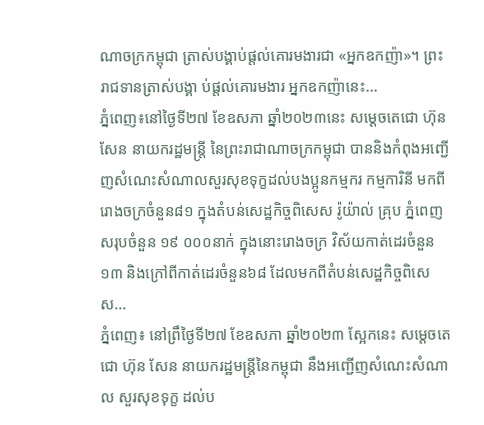ណាចក្រកម្ពុជា ត្រាស់បង្គាប់ផ្ដល់គោរមងារជា «អ្នកឧកញ៉ា»។ ព្រះរាជទានត្រាស់បង្គា ប់ផ្តល់គោរមងារ អ្នកឧកញ៉ានេះ...
ភ្នំពេញ៖នៅថ្ងៃទី២៧ ខែឧសភា ឆ្នាំ២០២៣នេះ សម្ដេចតេជោ ហ៊ុន សែន នាយករដ្ឋមន្ត្រី នៃព្រះរាជាណាចក្រកម្ពុជា បាននិងកំពុងអញ្ជើញសំណេះសំណាលសួរសុខទុក្ខដល់បងប្អូនកម្មករ កម្មការិនី មកពីរោងចក្រចំនួន៨១ ក្នុងតំបន់សេដ្ឋកិច្ចពិសេស រ៉ូយ៉ាល់ គ្រុប ភ្នំពេញ សរុបចំនួន ១៩ ០០០នាក់ ក្នុងនោះរោងចក្រ វិស័យកាត់ដេរចំនួន១៣ និងក្រៅពីកាត់ដេរចំនួន៦៨ ដែលមកពីតំបន់សេដ្ឋកិច្ចពិសេស...
ភ្នំពេញ៖ នៅព្រឹថ្ងៃទី២៧ ខែឧសភា ឆ្នាំ២០២៣ ស្អែកនេះ សម្ដេចតេជោ ហ៊ុន សែន នាយករដ្ឋមន្ត្រីនៃកម្ពុជា នឹងអញ្ជើញសំណេះសំណាល សួរសុខទុក្ខ ដល់ប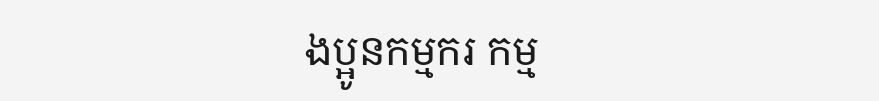ងប្អូនកម្មករ កម្ម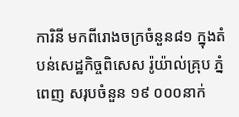ការិនី មកពីរោងចក្រចំនួន៨១ ក្នុងតំបន់សេដ្ឋកិច្ចពិសេស រ៉ូយ៉ាល់គ្រុប ភ្នំពេញ សរុបចំនួន ១៩ ០០០នាក់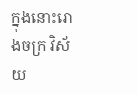ក្នុងនោះរោងចក្រ វិស័យ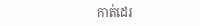កាត់ដេរ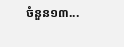ចំនួន១៣...